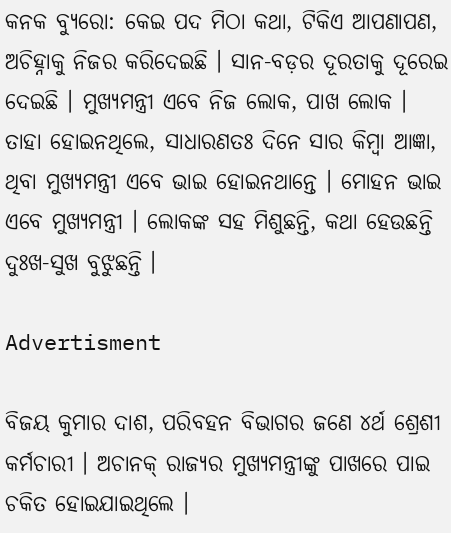କନକ ବ୍ୟୁରୋ: କେଇ ପଦ ମିଠା କଥା, ଟିକିଏ ଆପଣାପଣ, ଅଚିହ୍ନାକୁ ନିଜର କରିଦେଇଛି । ସାନ-ବଡ଼ର ଦୂରତାକୁ ଦୂରେଇ ଦେଇଛି । ମୁଖ୍ୟମନ୍ତ୍ରୀ ଏବେ ନିଜ ଲୋକ, ପାଖ ଲୋକ । ତାହା ହୋଇନଥିଲେ, ସାଧାରଣତଃ ଦିନେ ସାର କିମ୍ବା ଆଜ୍ଞା, ଥିବା ମୁଖ୍ୟମନ୍ତ୍ରୀ ଏବେ ଭାଇ ହୋଇନଥାନ୍ତେ । ମୋହନ ଭାଇ ଏବେ ମୁଖ୍ୟମନ୍ତ୍ରୀ । ଲୋକଙ୍କ ସହ ମିଶୁଛନ୍ତି, କଥା ହେଉଛନ୍ତି ଦୁଃଖ-ସୁଖ ବୁଝୁଛନ୍ତି ।

Advertisment

ବିଜୟ କୁମାର ଦାଶ, ପରିବହନ ବିଭାଗର ଜଣେ ୪ର୍ଥ ଶ୍ରେଶୀ କର୍ମଚାରୀ । ଅଚାନକ୍ ରାଜ୍ୟର ମୁଖ୍ୟମନ୍ତ୍ରୀଙ୍କୁ ପାଖରେ ପାଇ ଚକିତ ହୋଇଯାଇଥିଲେ ।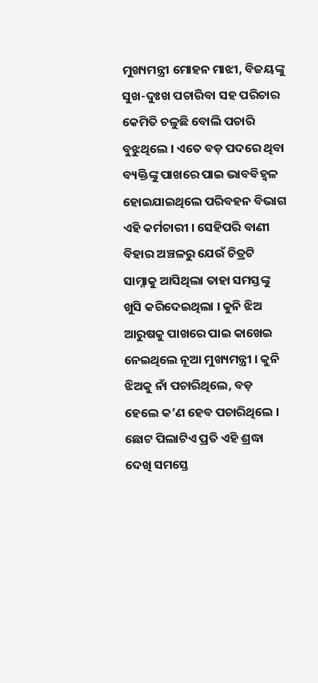ମୁଖ୍ୟମନ୍ତ୍ରୀ ମୋହନ ମାଝୀ, ବିଜୟଙ୍କୁ ସୁଖ-ଦୁଃଖ ପଚାରିବା ସହ ପରିଚାର କେମିତି ଚଳୁଛି ବୋଲି ପଚାରି ବୁଝୁଥିଲେ । ଏତେ ବଡ଼ ପଦରେ ଥିବା ବ୍ୟକ୍ତିଙ୍କୁ ପାଖରେ ପାଇ ଭାବବିହ୍ୱଳ ହୋଇଯାଇଥିଲେ ପରିବହନ ବିଭାଗ ଏହି କର୍ମଚାରୀ । ସେହିପରି ବାଣୀ ବିହାର ଅଞ୍ଚଳରୁ ଯେଉଁ ଚିତ୍ରଟି ସାମ୍ନାକୁ ଆସିଥିଲା ତାହା ସମସ୍ତଙ୍କୁ ଖୁସି କରିଦେଇଥିଲା । କୁନି ଝିଅ ଆରୁଷକୁ ପାଖରେ ପାଇ କାଖେଇ ନେଇଥିଲେ ନୂଆ ମୁଖ୍ୟମନ୍ତ୍ରୀ । କୁନି ଝିଅକୁ ନାଁ ପଚାରିଥିଲେ, ବଡ଼ ହେଲେ କ’ଣ ହେବ ପଚାରିଥିଲେ । ଛୋଟ ପିଲାଟିଏ ପ୍ରତି ଏହି ଶ୍ରଦ୍ଧା ଦେଖି ସମସ୍ତେ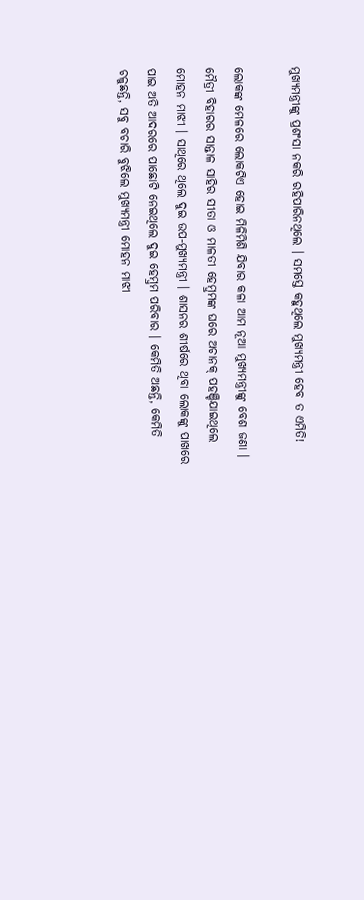ମୁଖ୍ୟମନ୍ତ୍ରୀଙ୍କୁ ପ୍ରଶଂସା ନକରି ରହିପାରିନଥିଲେ । ସମସ୍ତେ କହୁଥିଲେ ମୁଖ୍ୟମନ୍ତ୍ରୀ ହେବ ତ ଏମିତି!

ଲୋକଙ୍କ ମେଳରେ ଲୋକଟିଏ ହୋଇ ମିଳିମିଶି ଯିବାର କଳା ଆମ ନୂଆ ମୁଖ୍ୟମନ୍ତ୍ରୀଙ୍କୁ ବେଶ ଜଣା । ମୈତ୍ରୀ ବିହାରର ସାନ୍ତାଳ ସାହିର ସୀତା ଓ ମାଳତୀ ହେମ୍ବ୍ରମଙ୍କ ଘରେ ଅଚାନକ୍ ପହଞ୍ଚିଯାଇଥିଲେ ମୋହନ ମାଝୀ । ସାଥିରେ ଥିଲେ ଦୁଇ ଉପ-ମୁଖ୍ୟମନ୍ତ୍ରୀ । ଶାସନର ଶୀର୍ଷରେ ଥିବା ଲୋକଙ୍କୁ ପାଖରେ ପାଇ ଅତି ଆଦରରେ ପାଛୋଟି ନେଇଥିଲେ ଦୁଇ ହେମ୍ବ୍ରମ ପରିବାର । କେମିତି ଅଛନ୍ତି, କେମିତି ଚଳୁଛନ୍ତି, ସବୁ ବଚାରି ବୁଝିଲେ ମୁଖ୍ୟମନ୍ତ୍ରୀ ମୋହନ ମାଝୀ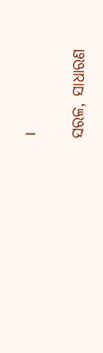।

ସରଳ, ସାଧାରଣ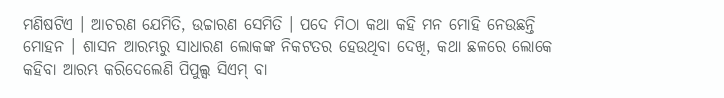ମଣିଷଟିଏ । ଆଚରଣ ଯେମିତି, ଉଚ୍ଚାରଣ ସେମିତି । ପଦେ ମିଠା କଥା କହି ମନ ମୋହି ନେଉଛନ୍ତି ମୋହନ । ଶାସନ ଆରମ୍ଭରୁ ସାଧାରଣ ଲୋକଙ୍କ ନିକଟତର ହେଉଥିବା ଦେଖି, କଥା ଛଳରେ ଲୋକେ କହିବା ଆରମ୍ଭ କରିଦେଲେଣି ପିପୁଲ୍ସ ସିଏମ୍ ବା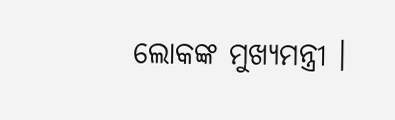ଲୋକଙ୍କ ମୁଖ୍ୟମନ୍ତ୍ରୀ ।